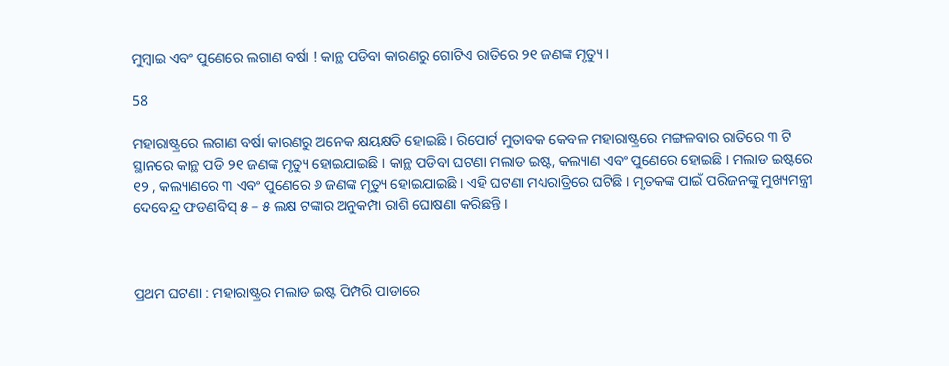ମୁମ୍ବାଇ ଏବଂ ପୁଣେରେ ଲଗାଣ ବର୍ଷା ! କାନ୍ଥ ପଡିବା କାରଣରୁ ଗୋଟିଏ ରାତିରେ ୨୧ ଜଣଙ୍କ ମୃତ୍ୟୁ ।

58

ମହାରାଷ୍ଟ୍ରରେ ଲଗାଣ ବର୍ଷା କାରଣରୁ ଅନେକ କ୍ଷୟକ୍ଷତି ହୋଇଛି । ରିପୋର୍ଟ ମୁତାବକ କେବଳ ମହାରାଷ୍ଟ୍ରରେ ମଙ୍ଗଳବାର ରାତିରେ ୩ ଟି ସ୍ଥାନରେ କାନ୍ଥ ପଡି ୨୧ ଜଣଙ୍କ ମୃତ୍ୟୁ ହୋଇଯାଇଛି । କାନ୍ଥ ପଡିବା ଘଟଣା ମଲାଡ ଇଷ୍ଟ, କଲ୍ୟାଣ ଏବଂ ପୁଣେରେ ହୋଇଛି । ମଲାଡ ଇଷ୍ଟରେ ୧୨ , କଲ୍ୟାଣରେ ୩ ଏବଂ ପୁଣେରେ ୬ ଜଣଙ୍କ ମୃତ୍ୟୁ ହୋଇଯାଇଛି । ଏହି ଘଟଣା ମଧ୍ୟରାତ୍ରିରେ ଘଟିଛି । ମୃତକଙ୍କ ପାଇଁ ପରିଜନଙ୍କୁ ମୁଖ୍ୟମନ୍ତ୍ରୀ ଦେବେନ୍ଦ୍ର ଫଡଣବିସ୍ ୫ – ୫ ଲକ୍ଷ ଟଙ୍କାର ଅନୁକମ୍ପା ରାଶି ଘୋଷଣା କରିଛନ୍ତି ।



ପ୍ରଥମ ଘଟଣା : ମହାରାଷ୍ଟ୍ରର ମଲାଡ ଇଷ୍ଟ ପିମ୍ପରି ପାଡାରେ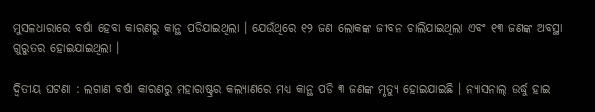ମୁସଳଧାରାରେ ବର୍ଷା ହେବା କାରଣରୁ କାନ୍ଥ ପଡିଯାଇଥିଲା । ଯେଉଁଥିରେ ୧୨ ଜଣ ଲୋକଙ୍କ ଜୀବନ ଚାଲିଯାଇଥିଲା ଏବଂ ୧୩ ଜଣଙ୍କ ଅବସ୍ଥା ଗୁରୁତର ହୋଇଯାଇଥିଲା ।

ଦ୍ୱିତୀୟ ଘଟଣା : ଲଗାଣ ବର୍ଷା କାରଣରୁ ମହାରାଷ୍ଟ୍ରର କଲ୍ୟାଣରେ ମଧ୍ୟ କାନ୍ଥ ପଡି ୩ ଜଣଙ୍କ ମୃତ୍ୟୁ ହୋଇଯାଇଛି । ନ୍ୟାସନାଲ୍ ଉର୍ଦ୍ଧୁ ହାଇ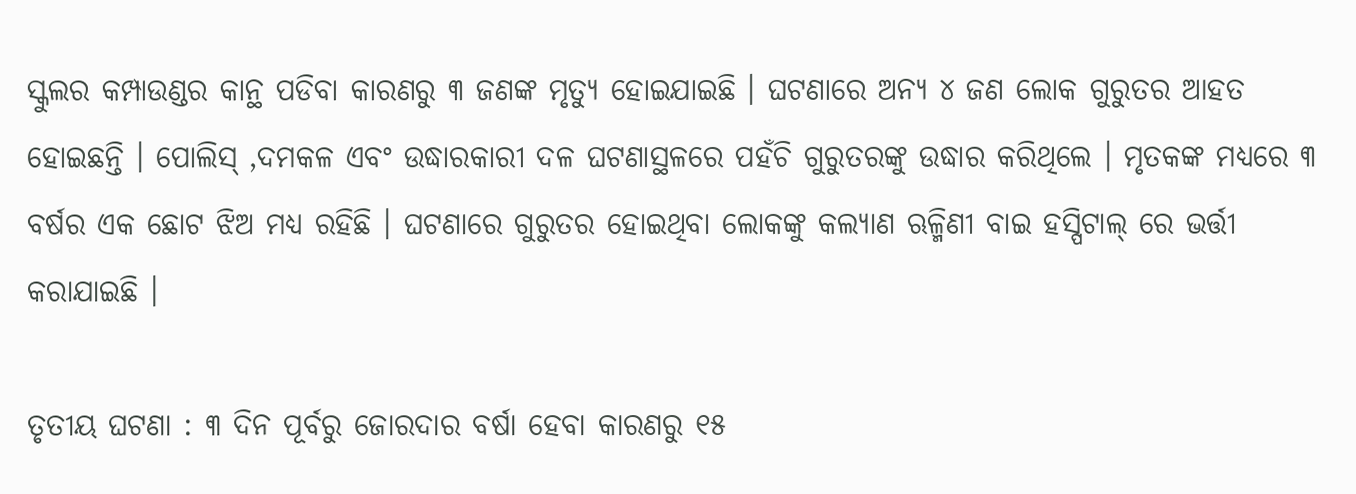ସ୍କୁଲର କମ୍ପାଉଣ୍ଡର କାନ୍ଥ ପଡିବା କାରଣରୁ ୩ ଜଣଙ୍କ ମୃତ୍ୟୁ ହୋଇଯାଇଛି । ଘଟଣାରେ ଅନ୍ୟ ୪ ଜଣ ଲୋକ ଗୁରୁତର ଆହତ ହୋଇଛନ୍ତି । ପୋଲିସ୍ ,ଦମକଳ ଏବଂ ଉଦ୍ଧାରକାରୀ ଦଳ ଘଟଣାସ୍ଥଳରେ ପହଁଚି ଗୁରୁତରଙ୍କୁ ଉଦ୍ଧାର କରିଥିଲେ । ମୃତକଙ୍କ ମଧ୍ୟରେ ୩ ବର୍ଷର ଏକ ଛୋଟ ଝିଅ ମଧ୍ୟ ରହିଛି । ଘଟଣାରେ ଗୁରୁତର ହୋଇଥିବା ଲୋକଙ୍କୁ କଲ୍ୟାଣ ଋଳ୍ମିଣୀ ବାଇ ହସ୍ପିଟାଲ୍ ରେ ଭର୍ତ୍ତୀ କରାଯାଇଛି ।

ତୃତୀୟ ଘଟଣା : ୩ ଦିନ ପୂର୍ବରୁ ଜୋରଦାର ବର୍ଷା ହେବା କାରଣରୁ ୧୫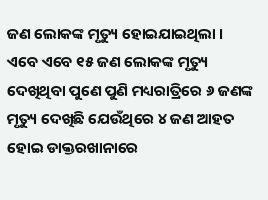ଜଣ ଲୋକଙ୍କ ମୃତ୍ୟୁ ହୋଇଯାଇଥିଲା । ଏବେ ଏବେ ୧୫ ଜଣ ଲୋକଙ୍କ ମୃତ୍ୟୁ ଦେଖିଥିବା ପୁଣେ ପୁଣି ମଧ୍ୟରାତ୍ରିରେ ୬ ଜଣଙ୍କ ମୃତ୍ୟୁ ଦେଖିଛି ଯେଉଁଥିରେ ୪ ଜଣ ଆହତ ହୋଇ ଡାକ୍ତରଖାନାରେ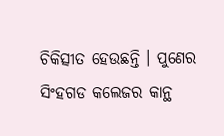ଚିକିତ୍ସୀତ ହେଉଛନ୍ତି । ପୁଣେର ସିଂହଗଡ କଲେଜର କାନ୍ଥ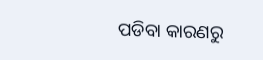ପଡିବା କାରଣରୁ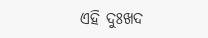ଏହି ଦୁଃଖଦ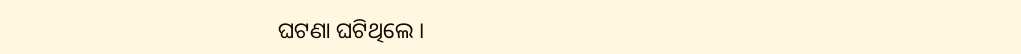ଘଟଣା ଘଟିଥିଲେ ।